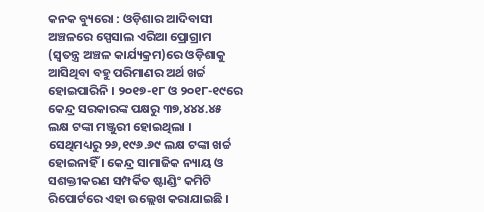କନକ ବ୍ୟୁରୋ : ଓଡ଼ିଶାର ଆଦିବାସୀ ଅଞ୍ଚଳରେ ସ୍ପେସାଲ ଏରିଆ ପ୍ରୋଗ୍ରାମ (ସ୍ୱତନ୍ତ୍ର ଅଞ୍ଚଳ କାର୍ଯ୍ୟକ୍ରମ)ରେ ଓଡ଼ିଶାକୁ ଆସିଥିବା ବହୁ ପରିମାଣର ଅର୍ଥ ଖର୍ଚ୍ଚ ହୋଇପାରିନି । ୨୦୧୭-୧୮ ଓ ୨୦୧୮-୧୯ରେ କେନ୍ଦ୍ର ସରକାରଙ୍କ ପକ୍ଷରୁ ୩୭,୪୪୪.୪୫ ଲକ୍ଷ ଟଙ୍କା ମଞ୍ଜୁରୀ ହୋଇଥିଲା । ସେଥିମଧ୍ୟରୁ ୨୬,୧୯୬.୬୯ ଲକ୍ଷ ଟଙ୍କା ଖର୍ଚ୍ଚ ହୋଇନାହିଁ । କେନ୍ଦ୍ର ସାମାଜିକ ନ୍ୟାୟ ଓ ସଶକ୍ତୀକରଣ ସମ୍ପର୍କିତ ଷ୍ଟାଣ୍ଡିଂ କମିଟି ରିପୋର୍ଟରେ ଏହା ଉଲ୍ଲେଖ କରାଯାଇଛି ।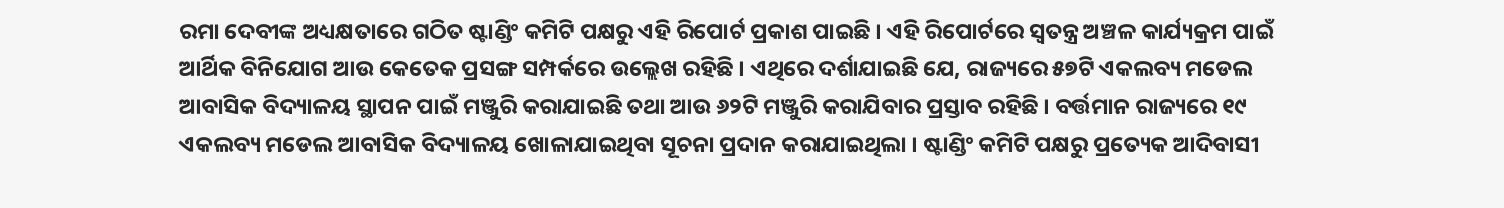ରମା ଦେବୀଙ୍କ ଅଧ୍ୟକ୍ଷତାରେ ଗଠିତ ଷ୍ଟାଣ୍ଡିଂ କମିଟି ପକ୍ଷରୁ ଏହି ରିପୋର୍ଟ ପ୍ରକାଶ ପାଇଛି । ଏହି ରିପୋର୍ଟରେ ସ୍ବତନ୍ତ୍ର ଅଞ୍ଚଳ କାର୍ଯ୍ୟକ୍ରମ ପାଇଁ ଆର୍ଥିକ ବିନିଯୋଗ ଆଉ କେତେକ ପ୍ରସଙ୍ଗ ସମ୍ପର୍କରେ ଉଲ୍ଲେଖ ରହିଛି । ଏଥିରେ ଦର୍ଶାଯାଇଛି ଯେ, ରାଜ୍ୟରେ ୫୭ଟି ଏକଲବ୍ୟ ମଡେଲ ଆବାସିକ ବିଦ୍ୟାଳୟ ସ୍ଥାପନ ପାଇଁ ମଞ୍ଜୁରି କରାଯାଇଛି ତଥା ଆଉ ୬୨ଟି ମଞ୍ଜୁରି କରାଯିବାର ପ୍ରସ୍ତାବ ରହିଛି । ବର୍ତ୍ତମାନ ରାଜ୍ୟରେ ୧୯ ଏକଲବ୍ୟ ମଡେଲ ଆବାସିକ ବିଦ୍ୟାଳୟ ଖୋଳାଯାଇଥିବା ସୂଚନା ପ୍ରଦାନ କରାଯାଇଥିଲା । ଷ୍ଟାଣ୍ଡିଂ କମିଟି ପକ୍ଷରୁ ପ୍ରତ୍ୟେକ ଆଦିବାସୀ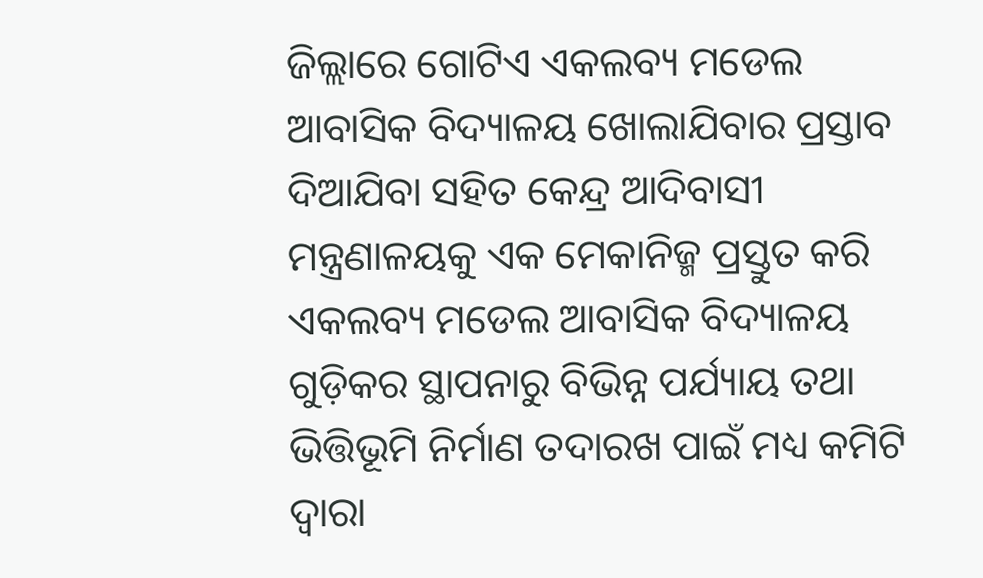ଜିଲ୍ଲାରେ ଗୋଟିଏ ଏକଲବ୍ୟ ମଡେଲ ଆବାସିକ ବିଦ୍ୟାଳୟ ଖୋଲାଯିବାର ପ୍ରସ୍ତାବ ଦିଆଯିବା ସହିତ କେନ୍ଦ୍ର ଆଦିବାସୀ ମନ୍ତ୍ରଣାଳୟକୁ ଏକ ମେକାନିଜ୍ମ ପ୍ରସ୍ତୁତ କରି ଏକଲବ୍ୟ ମଡେଲ ଆବାସିକ ବିଦ୍ୟାଳୟ ଗୁଡ଼ିକର ସ୍ଥାପନାରୁ ବିଭିନ୍ନ ପର୍ଯ୍ୟାୟ ତଥା ଭିତ୍ତିଭୂମି ନିର୍ମାଣ ତଦାରଖ ପାଇଁ ମଧ୍ୟ କମିଟି ଦ୍ବାରା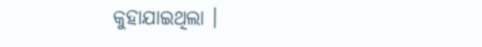କୁହାଯାଇଥିଲା ।